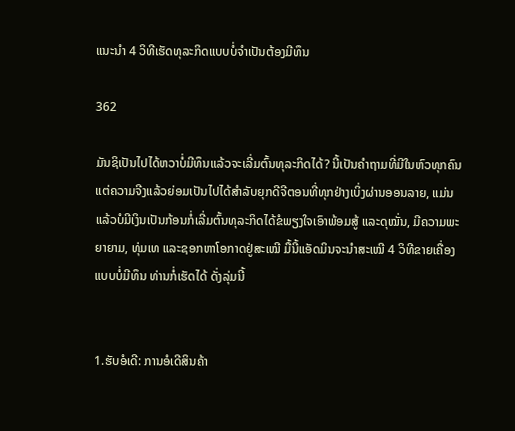ແນະນຳ 4 ວິທີເຮັດທຸລະກິດແບບບໍ່ຈຳເປັນຕ້ອງມີທຶນ

362

ມັນຊິເປັນໄປໄດ້ຫວາບໍ່ມີທຶນແລ້ວຈະເລີ່ມຕົ້ນທຸລະກິດໄດ້? ນີ້ເປັນຄຳຖາມທີ່ມີໃນຫົວທຸກຄົນ ແຕ່ຄວາມຈີງແລ້ວຍ່ອມເປັນໄປໄດ້ສຳລັບຍຸກດີຈີຕອນທີ່ທຸກຢ່າງເບິ່ງຜ່ານອອນລາຍ, ແມ່ນແລ້ວບໍມີເງິນເປັນກ້ອນກໍ່ເລີ່ມຕົ້ນທຸລະກິດໄດ້ຂໍພຽງໃຈເອົາພ້ອມສູ້ ແລະດຸໝັ່ນ, ມີຄວາມພະຍາຍາມ, ທຸ່ມເທ ແລະຊອກຫາໂອກາດຢູ່ສະເໝີ ມື້ນີ້ແອັດມິນຈະນຳສະເໝີ 4 ວິທີຂາຍເຄື່ອງແບບບໍ່ມີທຶນ ທ່ານກໍ່ເຮັດໄດ້ ດັ່ງລຸ່ມນີ້


1.ຮັບອໍເດີ: ການອໍເດີສິນຄ້າ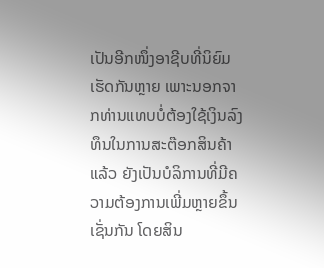ເປັນອີກໜຶ່ງອາຊີບທີ່ນິຍົມເຮັດກັນຫຼາຍ ເພາະນອກຈາກທ່ານແທບບໍ່ຕ້ອງໃຊ້ເງິນລົງທຶນໃນການສະຕ໊ອກສິນຄ້າແລ້ວ ຍັງເປັນບໍລິການທີ່ມີຄວາມຕ້ອງການເພີ່ມຫຼາຍຂຶ້ນເຊັ່ນກັນ ໂດຍສິນ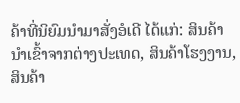ຄ້າທີ່ນິຍົມນຳມາສັ່ງອໍເດີ ໄດ້ແກ່: ສິນຄ້ານຳເຂົ້າຈາກຕ່າງປະເທດ, ສິນຄ້າໂຮງງານ, ສິນຄ້າ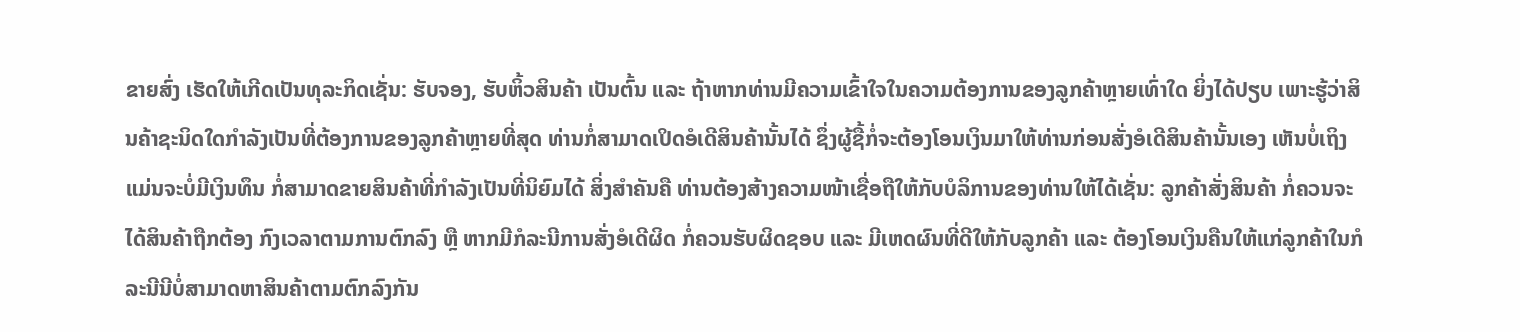ຂາຍສົ່ງ ເຮັດໃຫ້ເກີດເປັນທຸລະກິດເຊັ່ນ: ຮັບຈອງ, ຮັບຫິ້ວສິນຄ້າ ເປັນຕົ້ນ ແລະ ຖ້າຫາກທ່ານມີຄວາມເຂົ້າໃຈໃນຄວາມຕ້ອງການຂອງລູກຄ້າຫຼາຍເທົ່າໃດ ຍິ່ງໄດ້ປຽບ ເພາະຮູ້ວ່າສິນຄ້າຊະນິດໃດກຳລັງເປັນທີ່ຕ້ອງການຂອງລູກຄ້າຫຼາຍທີ່ສຸດ ທ່ານກໍ່ສາມາດເປິດອໍເດີສິນຄ້ານັ້ນໄດ້ ຊຶ່ງຜູ້ຊື້ກໍ່ຈະຕ້ອງໂອນເງິນມາໃຫ້ທ່ານກ່ອນສັ່ງອໍເດີສິນຄ້ານັ້ນເອງ ເຫັນບໍ່ເຖິງແມ່ນຈະບໍ່ມີເງິນທຶນ ກໍ່ສາມາດຂາຍສິນຄ້າທີ່ກຳລັງເປັນທີ່ນິຍົມໄດ້ ສິ່ງສຳຄັນຄື ທ່ານຕ້ອງສ້າງຄວາມໜ້າເຊື່ອຖືໃຫ້ກັບບໍລິການຂອງທ່ານໃຫ້ໄດ້ເຊັ່ນ: ລູກຄ້າສັ່ງສິນຄ້າ ກໍ່ຄວນຈະໄດ້ສິນຄ້າຖືກຕ້ອງ ກົງເວລາຕາມການຕົກລົງ ຫຼື ຫາກມີກໍລະນີການສັ່ງອໍເດີຜິດ ກໍ່ຄວນຮັບຜິດຊອບ ແລະ ມີເຫດຜົນທີ່ດີໃຫ້ກັບລູກຄ້າ ແລະ ຕ້ອງໂອນເງິນຄືນໃຫ້ແກ່ລູກຄ້າໃນກໍລະນີນີບໍ່ສາມາດຫາສິນຄ້າຕາມຕົກລົງກັນ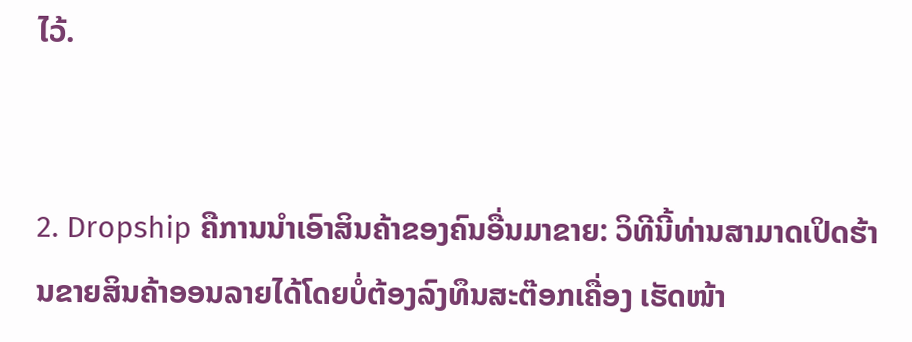ໄວ້.


2. Dropship ຄືການນຳເອົາສິນຄ້າຂອງຄົນອື່ນມາຂາຍ: ວິທີນີ້ທ່ານສາມາດເປິດຮ້ານຂາຍສິນຄ້າອອນລາຍໄດ້ໂດຍບໍ່ຕ້ອງລົງທຶນສະຕ໊ອກເຄື່ອງ ເຮັດໜ້າ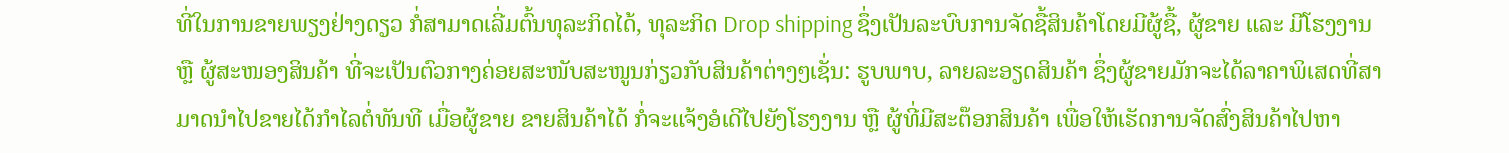ທີ່ໃນການຂາຍພຽງຢ່າງດຽວ ກໍ່ສາມາດເລີ່ມຕົ້ນທຸລະກິດໄດ້, ທຸລະກິດ Drop shipping ຊຶ່ງເປັນລະບົບການຈັດຊື້ສິນຄ້າໂດຍມີຜູ້ຊື້, ຜູ້ຂາຍ ແລະ ມີໂຮງງານ ຫຼື ຜູ້ສະໜອງສິນຄ້າ ທີ່ຈະເປັນຕົວກາງຄ່ອຍສະໜັບສະໜູນກ່ຽວກັບສິນຄ້າຕ່າງໆເຊັ່ນ: ຮູບພາບ, ລາຍລະອຽດສິນຄ້າ ຊຶ່ງຜູ້ຂາຍມັກຈະໄດ້ລາຄາພິເສດທີ່ສາມາດນຳໄປຂາຍໄດ້ກຳໄລຕໍ່ທັນທີ ເມື່ອຜູ້ຂາຍ ຂາຍສິນຄ້າໄດ້ ກໍ່ຈະແຈ້ງອໍເດີໄປຍັງໂຮງງານ ຫຼື ຜູ້ທີ່ມີສະຕ໊ອກສິນຄ້າ ເພື່ອໃຫ້ເຮັດການຈັດສົ່ງສິນຄ້າໄປຫາ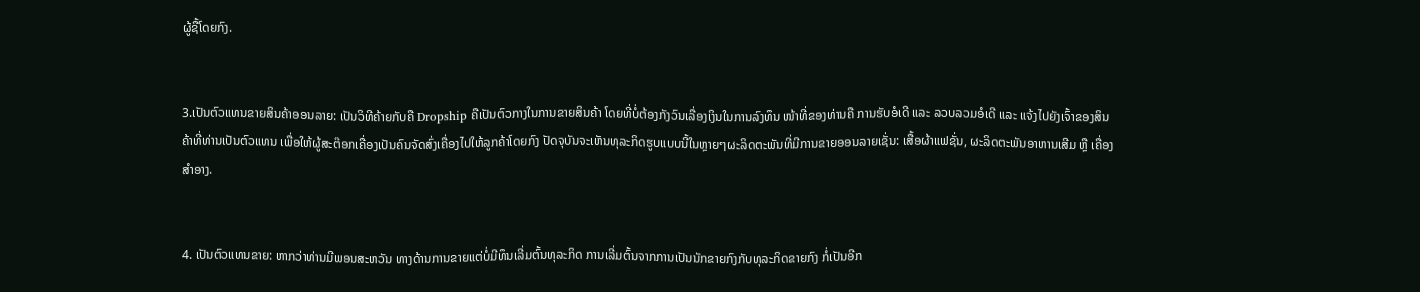ຜູ້ຊື້ໂດຍກົງ.


3.ເປັນຕົວແທນຂາຍສິນຄ້າອອນລາຍ: ເປັນວິທີຄ້າຍກັບຄື Dropship ຄືເປັນຕົວກາງໃນການຂາຍສິນຄ້າ ໂດຍທີ່ບໍ່ຕ້ອງກັງວົນເລື່ອງເງິນໃນການລົງທຶນ ໜ້າທີ່ຂອງທ່ານຄື ການຮັບອໍເດີ ແລະ ລວບລວມອໍເດີ ແລະ ແຈ້ງໄປຍັງເຈົ້າຂອງສິນຄ້າທີ່ທ່ານເປັນຕົວແທນ ເພື່ອໃຫ້ຜູ້ສະຕ໊ອກເຄື່ອງເປັນຄົນຈັດສົ່ງເຄື່ອງໄປໃຫ້ລູກຄ້າໂດຍກົງ ປັດຈຸບັນຈະເຫັນທຸລະກິດຮູບແບບນີ້ໃນຫຼາຍໆຜະລິດຕະພັນທີ່ມີການຂາຍອອນລາຍເຊັ່ນ: ເສື້ອຜ້າແຟຊັ່ນ, ຜະລິດຕະພັນອາຫານເສີມ ຫຼື ເຄື່ອງສຳອາງ.


4. ເປັນຕົວແທນຂາຍ: ຫາກວ່າທ່ານມີພອນສະຫວັນ ທາງດ້ານການຂາຍແຕ່ບໍ່ມີທຶນເລີ່ມຕົ້ນທຸລະກິດ ການເລີ່ມຕົ້ນຈາກການເປັນນັກຂາຍກົງກັບທຸລະກິດຂາຍກົງ ກໍ່ເປັນອີກ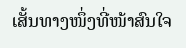ເສັ້ນທາງໜຶ່ງທີ່ໜ້າສົນໃຈ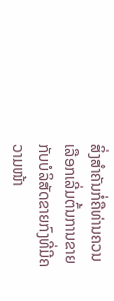ສິ່ງສຳຄັນກໍ່ຄືທ່ານຄວນເລືອກເລີ່ມຕົ້ນການຂາຍກັບບໍລິສັດຂາຍກົງທີ່ມີຄວາມໜ້າ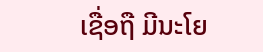ເຊື່ອຖື ມີນະໂຍ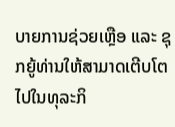ບາຍການຊ່ວຍເຫຼືອ ແລະ ຊຸກຍູ້ທ່ານໃຫ້ສາມາດເຕີບໂຕໄປໃນທຸລະກິ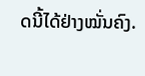ດນີ້ໄດ້ຢ່າງໝັ່ນຄົງ.